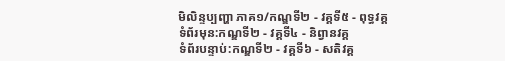មិលិន្ទប្បញ្ហា ភាគ១/កណ្ឌទី២ - វគ្គទី៥ - ពុទ្ធវគ្គ
ទំព័រមុន:កណ្ឌទី២ - វគ្គទី៤ - និព្វានវគ្គ
ទំព័របន្ទាប់:កណ្ឌទី២ - វគ្គទី៦ - សតិវគ្គ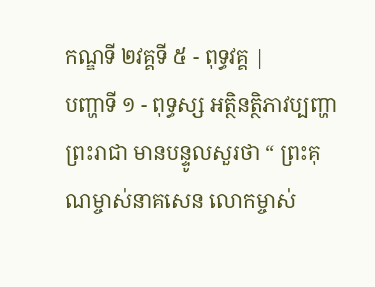កណ្ឌទី ២វគ្គទី ៥ - ពុទ្ធវគ្គ |
បញ្ហាទី ១ - ពុទ្ធស្ស អត្ថិនត្ថិភាវប្បញ្ហា
ព្រះរាជា មានបន្ទូលសួរថា “ ព្រះគុណម្ចាស់នាគសេន លោកម្ចាស់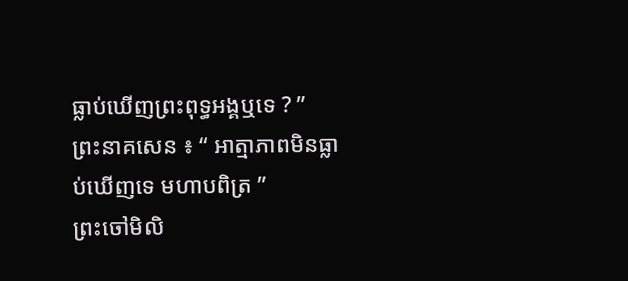ធ្លាប់ឃើញព្រះពុទ្ធអង្គឬទេ ? ”
ព្រះនាគសេន ៖ “ អាត្មាភាពមិនធ្លាប់ឃើញទេ មហាបពិត្រ ”
ព្រះចៅមិលិ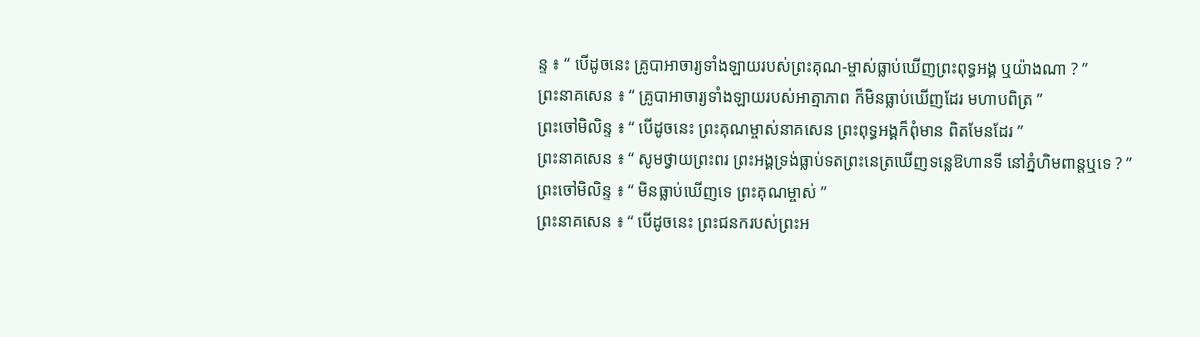ន្ទ ៖ “ បើដូចនេះ គ្រូបាអាចារ្យទាំងឡាយរបស់ព្រះគុណ-ម្ចាស់ធ្លាប់ឃើញព្រះពុទ្ធអង្គ ឬយ៉ាងណា ? ”
ព្រះនាគសេន ៖ “ គ្រូបាអាចារ្យទាំងឡាយរបស់អាត្មាភាព ក៏មិនធ្លាប់ឃើញដែរ មហាបពិត្រ ”
ព្រះចៅមិលិន្ទ ៖ “ បើដូចនេះ ព្រះគុណម្ចាស់នាគសេន ព្រះពុទ្ធអង្គក៏ពុំមាន ពិតមែនដែរ ”
ព្រះនាគសេន ៖ “ សូមថ្វាយព្រះពរ ព្រះអង្គទ្រង់ធ្លាប់ទតព្រះនេត្រឃើញទន្លេឱហានទី នៅភ្នំហិមពាន្តឬទេ ? ”
ព្រះចៅមិលិន្ទ ៖ “ មិនធ្លាប់ឃើញទេ ព្រះគុណម្ចាស់ ”
ព្រះនាគសេន ៖ “ បើដូចនេះ ព្រះជនករបស់ព្រះអ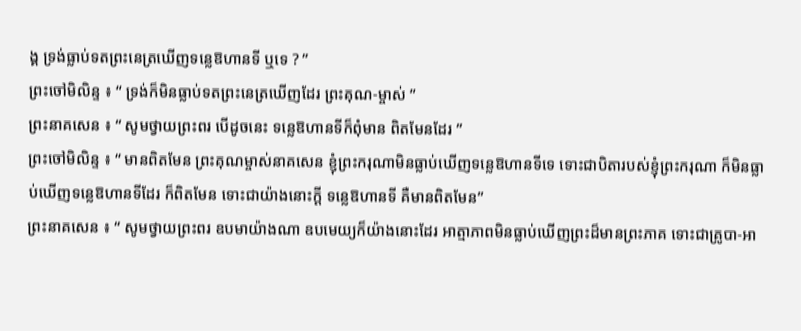ង្គ ទ្រង់ធ្លាប់ទតព្រះនេត្រឃើញទន្លេឱហានទី ឬទេ ? ”
ព្រះចៅមិលិន្ទ ៖ “ ទ្រង់ក៏មិនធ្លាប់ទតព្រះនេត្រឃើញដែរ ព្រះគុណ-ម្ចាស់ ”
ព្រះនាគសេន ៖ “ សូមថ្វាយព្រះពរ បើដូចនេះ ទន្លេឱហានទីក៏ពុំមាន ពិតមែនដែរ ”
ព្រះចៅមិលិន្ទ ៖ “ មានពិតមែន ព្រះគុណម្ចាស់នាគសេន ខ្ញុំព្រះករុណាមិនធ្លាប់ឃើញទន្លេឱហានទីទេ ទោះជាបិតារបស់ខ្ញុំព្រះករុណា ក៏មិនធ្លាប់ឃើញទន្លេឱហានទីដែរ ក៏ពិតមែន ទោះជាយ៉ាងនោះក្តី ទន្លេឱហានទី គឺមានពិតមែន”
ព្រះនាគសេន ៖ “ សូមថ្វាយព្រះពរ ឧបមាយ៉ាងណា ឧបមេយ្យក៏យ៉ាងនោះដែរ អាត្មាភាពមិនធ្លាប់ឃើញព្រះដ៏មានព្រះភាគ ទោះជាគ្រូបា-អា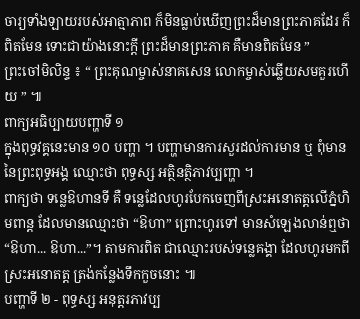ចារ្យទាំងឡាយរបស់អាត្មាភាព ក៏មិនធ្លាប់ឃើញព្រះដ៏មានព្រះភាគដែរ ក៏ពិតមែន ទោះជាយ៉ាងនោះក្តី ព្រះដ៏មានព្រះភាគ គឺមានពិតមែន ”
ព្រះចៅមិលិន្ទ ៖ “ ព្រះគុណម្ចាស់នាគសេន លោកម្ចាស់ឆ្លើយសមគួរហើយ ” ៕
ពាក្យអធិប្បាយបញ្ហាទី ១
ក្នុងពុទ្ធវគ្គនេះមាន ១០ បញ្ហា ។ បញ្ហាមានការសួរដល់ការមាន ឬ ពុំមាននៃព្រះពុទ្ធអង្គ ឈ្មោះថា ពុទ្ធស្ស អត្ថិនត្ថិភាវប្បញ្ហា ។
ពាក្យថា ទន្លេឱហានទី គឺ ទន្លេដែលហូរបែកចេញពីស្រះអនោតត្តលើភ្នំហិមពាន្ត ដែលមានឈ្មោះថា “ឱហា” ព្រោះហូរទៅ មានសំឡេងលាន់ឮថា “ឱហា... ឱហា...”។ តាមការពិត ជាឈ្មោះរបស់ទន្លេគង្គា ដែលហូរមកពីស្រះអនោតត្ត ត្រង់កន្លែងទឹកកួចនោះ ៕
បញ្ហាទី ២ - ពុទ្ធស្ស អនុត្តរភាវប្ប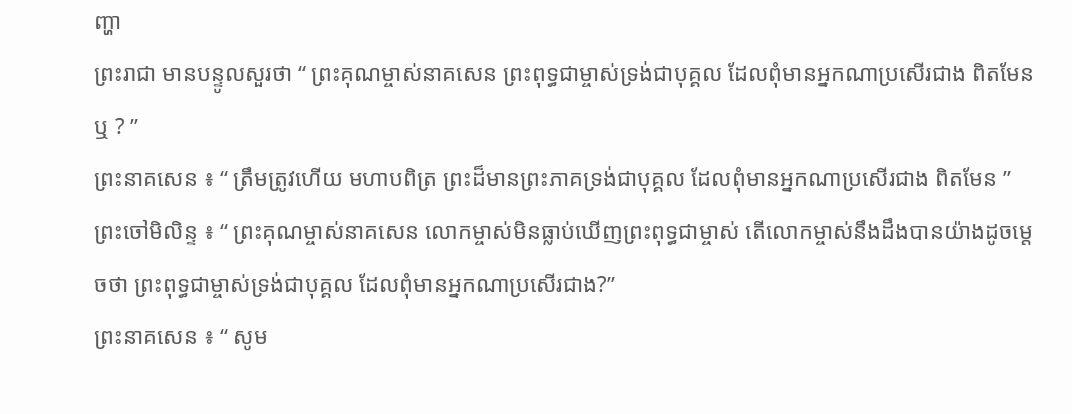ញ្ហា
ព្រះរាជា មានបន្ទូលសួរថា “ ព្រះគុណម្ចាស់នាគសេន ព្រះពុទ្ធជាម្ចាស់ទ្រង់ជាបុគ្គល ដែលពុំមានអ្នកណាប្រសើរជាង ពិតមែនឬ ? ”
ព្រះនាគសេន ៖ “ ត្រឹមត្រូវហើយ មហាបពិត្រ ព្រះដ៏មានព្រះភាគទ្រង់ជាបុគ្គល ដែលពុំមានអ្នកណាប្រសើរជាង ពិតមែន ”
ព្រះចៅមិលិន្ទ ៖ “ ព្រះគុណម្ចាស់នាគសេន លោកម្ចាស់មិនធ្លាប់ឃើញព្រះពុទ្ធជាម្ចាស់ តើលោកម្ចាស់នឹងដឹងបានយ៉ាងដូចម្តេចថា ព្រះពុទ្ធជាម្ចាស់ទ្រង់ជាបុគ្គល ដែលពុំមានអ្នកណាប្រសើរជាង?”
ព្រះនាគសេន ៖ “ សូម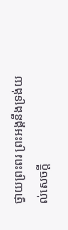ថ្វាយព្រះពរ ព្រះអង្គនឹងទ្រង់យល់សេចក្តី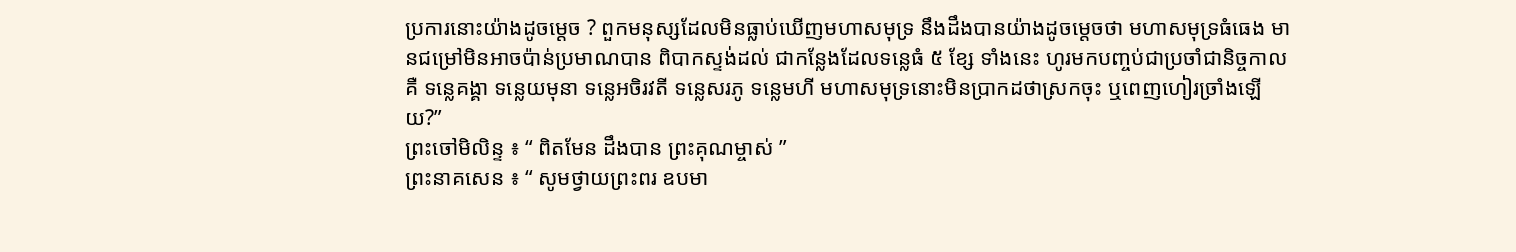ប្រការនោះយ៉ាងដូចម្តេច ? ពួកមនុស្សដែលមិនធ្លាប់ឃើញមហាសមុទ្រ នឹងដឹងបានយ៉ាងដូចម្តេចថា មហាសមុទ្រធំធេង មានជម្រៅមិនអាចប៉ាន់ប្រមាណបាន ពិបាកស្ទង់ដល់ ជាកន្លែងដែលទន្លេធំ ៥ ខ្សែ ទាំងនេះ ហូរមកបញ្ចប់ជាប្រចាំជានិច្ចកាល គឺ ទន្លេគង្គា ទន្លេយមុនា ទន្លេអចិរវតី ទន្លេសរភូ ទន្លេមហី មហាសមុទ្រនោះមិនប្រាកដថាស្រកចុះ ឬពេញហៀរច្រាំងឡើយ?”
ព្រះចៅមិលិន្ទ ៖ “ ពិតមែន ដឹងបាន ព្រះគុណម្ចាស់ ”
ព្រះនាគសេន ៖ “ សូមថ្វាយព្រះពរ ឧបមា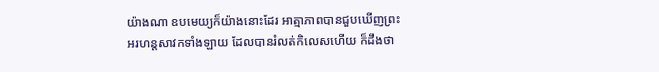យ៉ាងណា ឧបមេយ្យក៏យ៉ាងនោះដែរ អាត្មាភាពបានជួបឃើញព្រះអរហន្តសាវកទាំងឡាយ ដែលបានរំលត់កិលេសហើយ ក៏ដឹងថា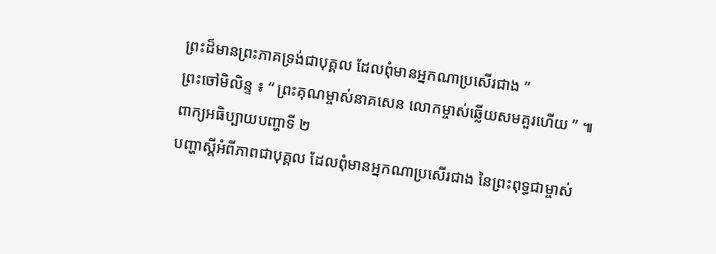ព្រះដ៏មានព្រះភាគទ្រង់ជាបុគ្គល ដែលពុំមានអ្នកណាប្រសើរជាង ”
ព្រះចៅមិលិន្ទ ៖ “ ព្រះគុណម្ចាស់នាគសេន លោកម្ចាស់ឆ្លើយសមគួរហើយ ” ៕
ពាក្យអធិប្បាយបញ្ហាទី ២
បញ្ហាស្តីអំពីភាពជាបុគ្គល ដែលពុំមានអ្នកណាប្រសើរជាង នៃព្រះពុទ្ធជាម្ចាស់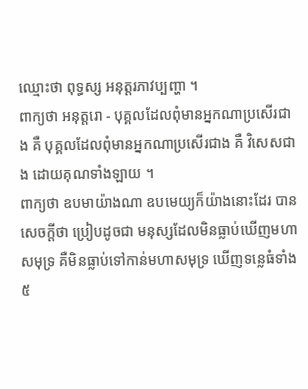ឈ្មោះថា ពុទ្ធស្ស អនុត្តរភាវប្បញ្ហា ។
ពាក្យថា អនុត្តរោ - បុគ្គលដែលពុំមានអ្នកណាប្រសើរជាង គឺ បុគ្គលដែលពុំមានអ្នកណាប្រសើរជាង គឺ វិសេសជាង ដោយគុណទាំងឡាយ ។
ពាក្យថា ឧបមាយ៉ាងណា ឧបមេយ្យក៏យ៉ាងនោះដែរ បានសេចក្តីថា ប្រៀបដូចជា មនុស្សដែលមិនធ្លាប់ឃើញមហាសមុទ្រ គឺមិនធ្លាប់ទៅកាន់មហាសមុទ្រ ឃើញទន្លេធំទាំង ៥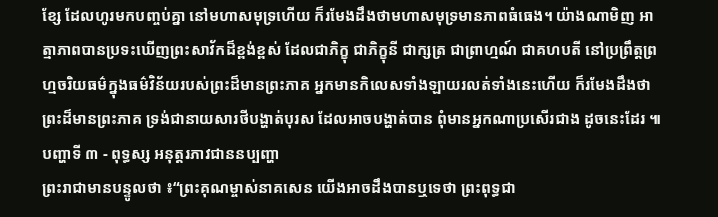ខ្សែ ដែលហូរមកបញ្ចប់គ្នា នៅមហាសមុទ្រហើយ ក៏រមែងដឹងថាមហាសមុទ្រមានភាពធំធេង។ យ៉ាងណាមិញ អាត្មាភាពបានប្រទះឃើញព្រះសាវ័កដ៏ខ្ពង់ខ្ពស់ ដែលជាភិក្ខុ ជាភិក្ខុនី ជាក្សត្រ ជាព្រាហ្មណ៍ ជាគហបតី នៅប្រព្រឹត្តព្រហ្មចរិយធម៌ក្នុងធម៌វិន័យរបស់ព្រះដ៏មានព្រះភាគ អ្នកមានកិលេសទាំងឡាយរលត់ទាំងនេះហើយ ក៏រមែងដឹងថា ព្រះដ៏មានព្រះភាគ ទ្រង់ជានាយសារថីបង្ហាត់បុរស ដែលអាចបង្ហាត់បាន ពុំមានអ្នកណាប្រសើរជាង ដូចនេះដែរ ៕
បញ្ហាទី ៣ - ពុទ្ធស្ស អនុត្តរភាវជាននប្បញ្ហា
ព្រះរាជាមានបន្ទូលថា ៖“ព្រះគុណម្ចាស់នាគសេន យើងអាចដឹងបានឬទេថា ព្រះពុទ្ធជា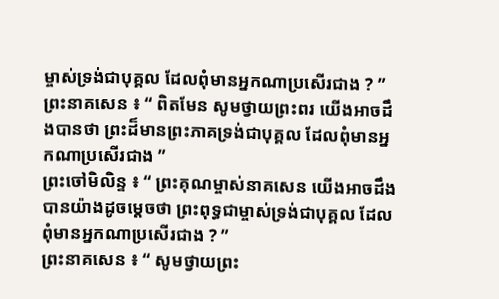ម្ចាស់ទ្រង់ជាបុគ្គល ដែលពុំមានអ្នកណាប្រសើរជាង ? ”
ព្រះនាគសេន ៖ “ ពិតមែន សូមថ្វាយព្រះពរ យើងអាចដឹងបានថា ព្រះដ៏មានព្រះភាគទ្រង់ជាបុគ្គល ដែលពុំមានអ្នកណាប្រសើរជាង ”
ព្រះចៅមិលិន្ទ ៖ “ ព្រះគុណម្ចាស់នាគសេន យើងអាចដឹងបានយ៉ាងដូចម្តេចថា ព្រះពុទ្ធជាម្ចាស់ទ្រង់ជាបុគ្គល ដែលពុំមានអ្នកណាប្រសើរជាង ? ”
ព្រះនាគសេន ៖ “ សូមថ្វាយព្រះ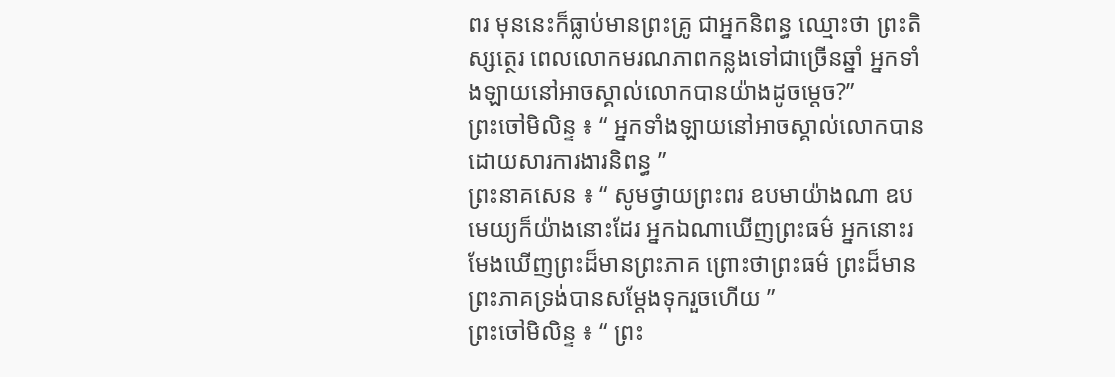ពរ មុននេះក៏ធ្លាប់មានព្រះគ្រូ ជាអ្នកនិពន្ធ ឈ្មោះថា ព្រះតិស្សត្ថេរ ពេលលោកមរណភាពកន្លងទៅជាច្រើនឆ្នាំ អ្នកទាំងឡាយនៅអាចស្គាល់លោកបានយ៉ាងដូចម្តេច?”
ព្រះចៅមិលិន្ទ ៖ “ អ្នកទាំងឡាយនៅអាចស្គាល់លោកបាន ដោយសារការងារនិពន្ធ ”
ព្រះនាគសេន ៖ “ សូមថ្វាយព្រះពរ ឧបមាយ៉ាងណា ឧបមេយ្យក៏យ៉ាងនោះដែរ អ្នកឯណាឃើញព្រះធម៌ អ្នកនោះរមែងឃើញព្រះដ៏មានព្រះភាគ ព្រោះថាព្រះធម៌ ព្រះដ៏មានព្រះភាគទ្រង់បានសម្តែងទុករួចហើយ ”
ព្រះចៅមិលិន្ទ ៖ “ ព្រះ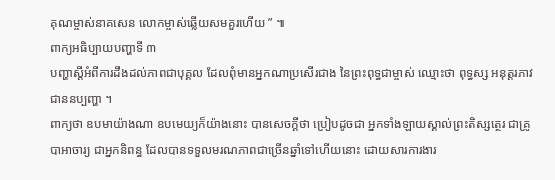គុណម្ចាស់នាគសេន លោកម្ចាស់ឆ្លើយសមគួរហើយ ” ៕
ពាក្យអធិប្បាយបញ្ហាទី ៣
បញ្ហាស្តីអំពីការដឹងដល់ភាពជាបុគ្គល ដែលពុំមានអ្នកណាប្រសើរជាង នៃព្រះពុទ្ធជាម្ចាស់ ឈ្មោះថា ពុទ្ធស្ស អនុត្តរភាវជាននប្បញ្ហា ។
ពាក្យថា ឧបមាយ៉ាងណា ឧបមេយ្យក៏យ៉ាងនោះ បានសេចក្តីថា ប្រៀបដូចជា អ្នកទាំងឡាយស្គាល់ព្រះតិស្សត្ថេរ ជាគ្រូបាអាចារ្យ ជាអ្នកនិពន្ធ ដែលបានទទួលមរណភាពជាច្រើនឆ្នាំទៅហើយនោះ ដោយសារការងារ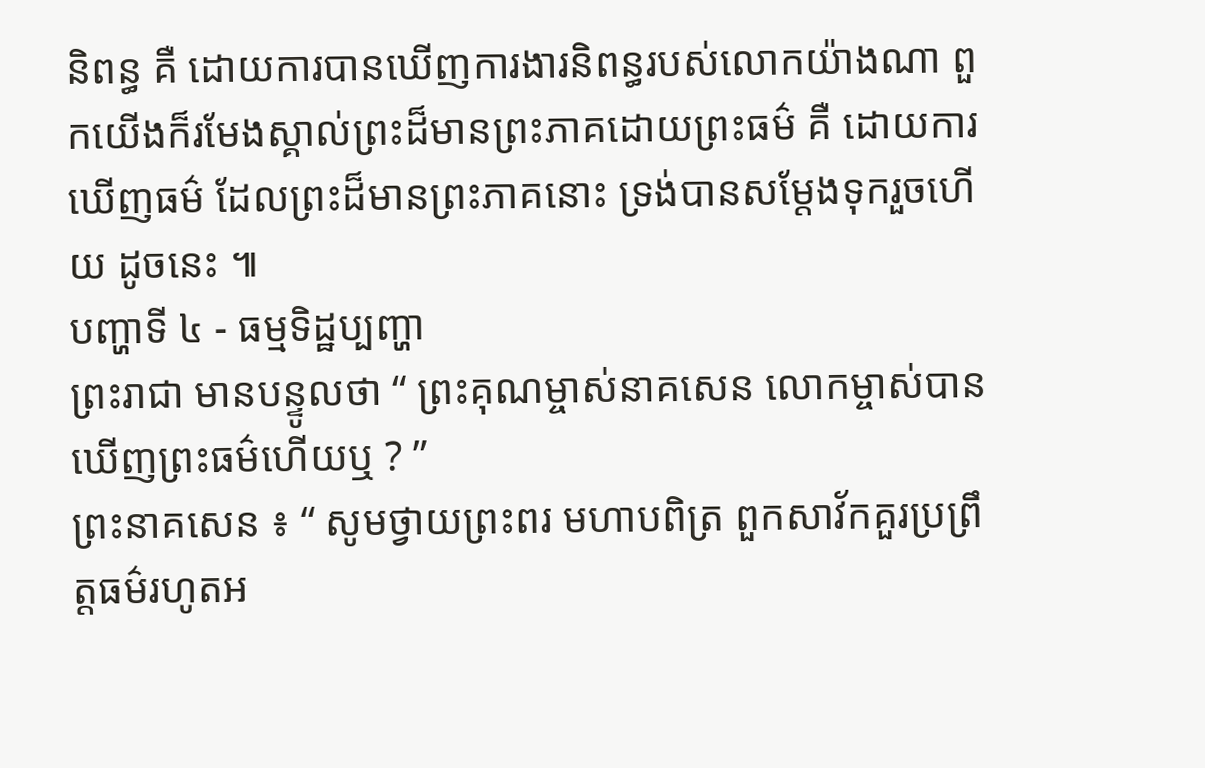និពន្ធ គឺ ដោយការបានឃើញការងារនិពន្ធរបស់លោកយ៉ាងណា ពួកយើងក៏រមែងស្គាល់ព្រះដ៏មានព្រះភាគដោយព្រះធម៌ គឺ ដោយការឃើញធម៌ ដែលព្រះដ៏មានព្រះភាគនោះ ទ្រង់បានសម្តែងទុករួចហើយ ដូចនេះ ៕
បញ្ហាទី ៤ - ធម្មទិដ្ឋប្បញ្ហា
ព្រះរាជា មានបន្ទូលថា “ ព្រះគុណម្ចាស់នាគសេន លោកម្ចាស់បានឃើញព្រះធម៌ហើយឬ ? ”
ព្រះនាគសេន ៖ “ សូមថ្វាយព្រះពរ មហាបពិត្រ ពួកសាវ័កគួរប្រព្រឹត្តធម៌រហូតអ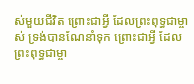ស់មួយជីវិត ព្រោះជាអ្វី ដែលព្រះពុទ្ធជាម្ចាស់ ទ្រង់បានណែនាំទុក ព្រោះជាអ្វី ដែលព្រះពុទ្ធជាម្ចា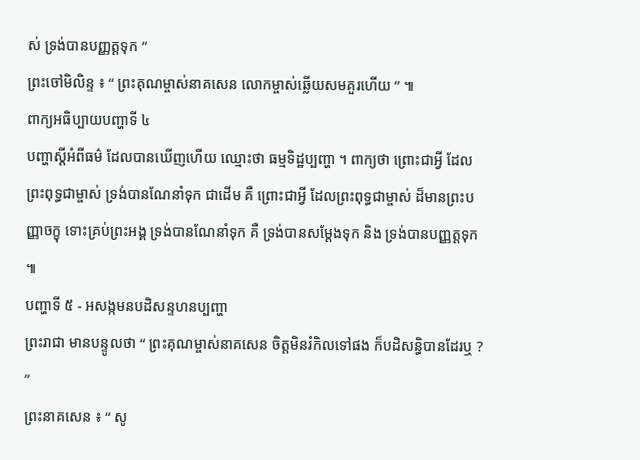ស់ ទ្រង់បានបញ្ញត្តទុក ”
ព្រះចៅមិលិន្ទ ៖ “ ព្រះគុណម្ចាស់នាគសេន លោកម្ចាស់ឆ្លើយសមគួរហើយ ” ៕
ពាក្យអធិប្បាយបញ្ហាទី ៤
បញ្ហាស្តីអំពីធម៌ ដែលបានឃើញហើយ ឈ្មោះថា ធម្មទិដ្ឋប្បញ្ហា ។ ពាក្យថា ព្រោះជាអ្វី ដែលព្រះពុទ្ធជាម្ចាស់ ទ្រង់បានណែនាំទុក ជាដើម គឺ ព្រោះជាអ្វី ដែលព្រះពុទ្ធជាម្ចាស់ ដ៏មានព្រះបញ្ញាចក្ខុ ទោះគ្រប់ព្រះអង្គ ទ្រង់បានណែនាំទុក គឺ ទ្រង់បានសម្តែងទុក និង ទ្រង់បានបញ្ញត្តទុក ៕
បញ្ហាទី ៥ - អសង្កមនបដិសន្ទហនប្បញ្ហា
ព្រះរាជា មានបន្ទូលថា “ ព្រះគុណម្ចាស់នាគសេន ចិត្តមិនរំកិលទៅផង ក៏បដិសន្ធិបានដែរឬ ? ”
ព្រះនាគសេន ៖ “ សូ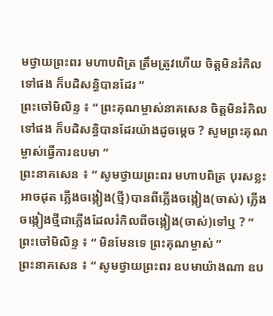មថ្វាយព្រះពរ មហាបពិត្រ ត្រឹមត្រូវហើយ ចិត្តមិនរំកិលទៅផង ក៏បដិសន្ធិបានដែរ ”
ព្រះចៅមិលិន្ទ ៖ “ ព្រះគុណម្ចាស់នាគសេន ចិត្តមិនរំកិលទៅផង ក៏បដិសន្ធិបានដែរយ៉ាងដូចម្តេច ? សូមព្រះគុណម្ចាស់ធ្វើការឧបមា ”
ព្រះនាគសេន ៖ “ សូមថ្វាយព្រះពរ មហាបពិត្រ បុរសខ្លះអាចដុត ភ្លើងចង្កៀង(ថ្មី)បានពីភ្លើងចង្កៀង(ចាស់) ភ្លើងចង្កៀងថ្មីជាភ្លើងដែលរំកិលពីចង្កៀង(ចាស់)ទៅឬ ? ”
ព្រះចៅមិលិន្ទ ៖ “ មិនមែនទេ ព្រះគុណម្ចាស់ ”
ព្រះនាគសេន ៖ “ សូមថ្វាយព្រះពរ ឧបមាយ៉ាងណា ឧប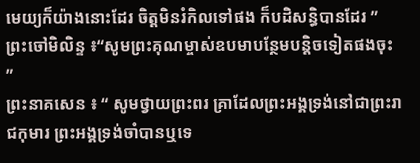មេយ្យក៏យ៉ាងនោះដែរ ចិត្តមិនរំកិលទៅផង ក៏បដិសន្ធិបានដែរ ”
ព្រះចៅមិលិន្ទ ៖“សូមព្រះគុណម្ចាស់ឧបមាបន្ថែមបន្តិចទៀតផងចុះ ”
ព្រះនាគសេន ៖ “ សូមថ្វាយព្រះពរ គ្រាដែលព្រះអង្គទ្រង់នៅជាព្រះរាជកុមារ ព្រះអង្គទ្រង់ចាំបានឬទេ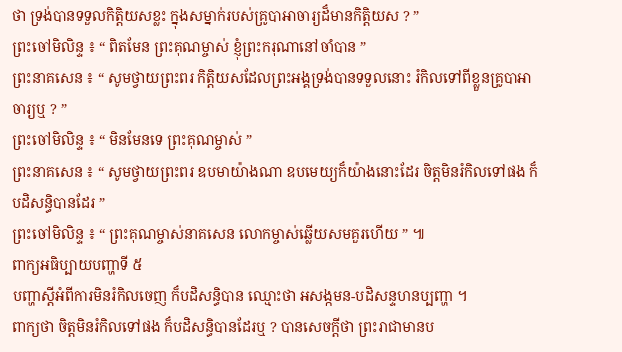ថា ទ្រង់បានទទួលកិត្តិយសខ្លះ ក្នុងសម្នាក់របស់គ្រូបាអាចារ្យដ៏មានកិត្តិយស ? ”
ព្រះចៅមិលិន្ទ ៖ “ ពិតមែន ព្រះគុណម្ចាស់ ខ្ញុំព្រះករុណានៅចាំបាន ”
ព្រះនាគសេន ៖ “ សូមថ្វាយព្រះពរ កិត្តិយសដែលព្រះអង្គទ្រង់បានទទួលនោះ រំកិលទៅពីខ្លួនគ្រូបាអាចារ្យឬ ? ”
ព្រះចៅមិលិន្ទ ៖ “ មិនមែនទេ ព្រះគុណម្ចាស់ ”
ព្រះនាគសេន ៖ “ សូមថ្វាយព្រះពរ ឧបមាយ៉ាងណា ឧបមេយ្យក៏យ៉ាងនោះដែរ ចិត្តមិនរំកិលទៅផង ក៏បដិសន្ធិបានដែរ ”
ព្រះចៅមិលិន្ទ ៖ “ ព្រះគុណម្ចាស់នាគសេន លោកម្ចាស់ឆ្លើយសមគួរហើយ ” ៕
ពាក្យអធិប្បាយបញ្ហាទី ៥
បញ្ហាស្តីអំពីការមិនរំកិលចេញ ក៏បដិសន្ធិបាន ឈ្មោះថា អសង្កមន-បដិសន្ទហនប្បញ្ហា ។
ពាក្យថា ចិត្តមិនរំកិលទៅផង ក៏បដិសន្ធិបានដែរឬ ? បានសេចក្តីថា ព្រះរាជាមានប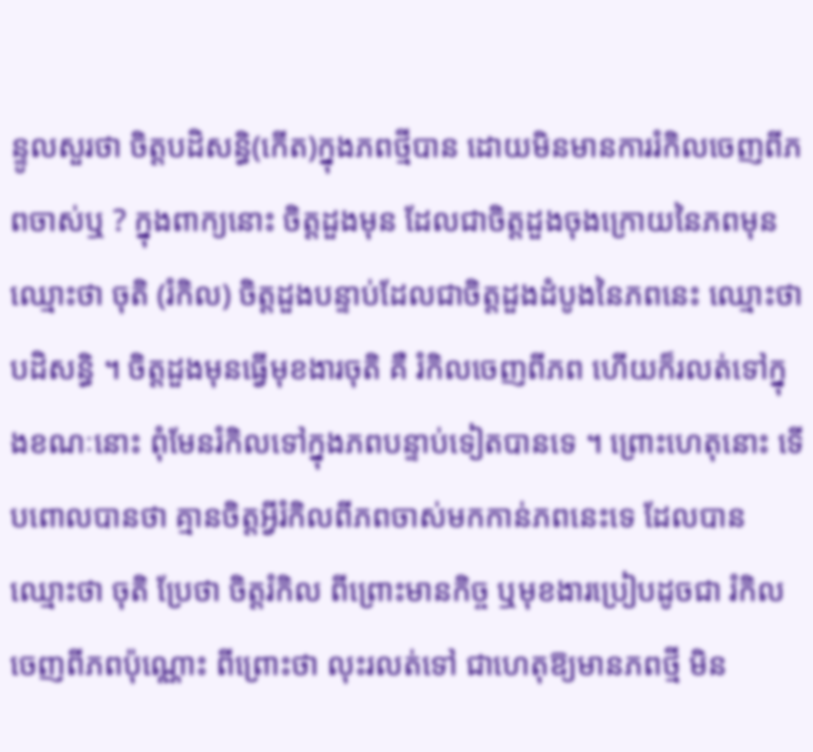ន្ទូលសួរថា ចិត្តបដិសន្ធិ(កើត)ក្នុងភពថ្មីបាន ដោយមិនមានការរំកិលចេញពីភពចាស់ឬ ? ក្នុងពាក្យនោះ ចិត្តដួងមុន ដែលជាចិត្តដួងចុងក្រោយនៃភពមុន ឈ្មោះថា ចុតិ (រំកិល) ចិត្តដួងបន្ទាប់ដែលជាចិត្តដួងដំបូងនៃភពនេះ ឈ្មោះថា បដិសន្ធិ ។ ចិត្តដួងមុនធ្វើមុខងារចុតិ គឺ រំកិលចេញពីភព ហើយក៏រលត់ទៅក្នុងខណៈនោះ ពុំមែនរំកិលទៅក្នុងភពបន្ទាប់ទៀតបានទេ ។ ព្រោះហេតុនោះ ទើបពោលបានថា គ្មានចិត្តអ្វីរំកិលពីភពចាស់មកកាន់ភពនេះទេ ដែលបានឈ្មោះថា ចុតិ ប្រែថា ចិត្តរំកិល ពីព្រោះមានកិច្ច ឬមុខងារប្រៀបដូចជា រំកិលចេញពីភពប៉ុណ្ណោះ ពីព្រោះថា លុះរលត់ទៅ ជាហេតុឱ្យមានភពថ្មី មិន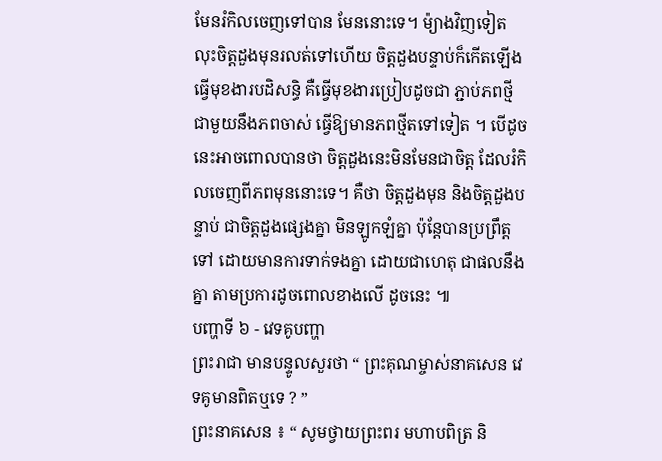មែនរំកិលចេញទៅបាន មែននោះទេ។ ម៉្យាងវិញទៀត លុះចិត្តដួងមុនរលត់ទៅហើយ ចិត្តដួងបន្ទាប់ក៏កើតឡើងធ្វើមុខងារបដិសន្ធិ គឺធ្វើមុខងារប្រៀបដូចជា ភ្ជាប់ភពថ្មីជាមួយនឹងភពចាស់ ធ្វើឱ្យមានភពថ្មីតទៅទៀត ។ បើដូចនេះអាចពោលបានថា ចិត្តដួងនេះមិនមែនជាចិត្ត ដែលរំកិលចេញពីភពមុននោះទេ។ គឺថា ចិត្តដួងមុន និងចិត្តដួងបន្ទាប់ ជាចិត្តដួងផ្សេងគ្នា មិនឡូកឡំគ្នា ប៉ុន្តែបានប្រព្រឹត្តទៅ ដោយមានការទាក់ទងគ្នា ដោយជាហេតុ ជាផលនឹងគ្នា តាមប្រការដូចពោលខាងលើ ដូចនេះ ៕
បញ្ហាទី ៦ - វេទគូបញ្ហា
ព្រះរាជា មានបន្ទូលសួរថា “ ព្រះគុណម្ចាស់នាគសេន វេទគូមានពិតឬទេ ? ”
ព្រះនាគសេន ៖ “ សូមថ្វាយព្រះពរ មហាបពិត្រ និ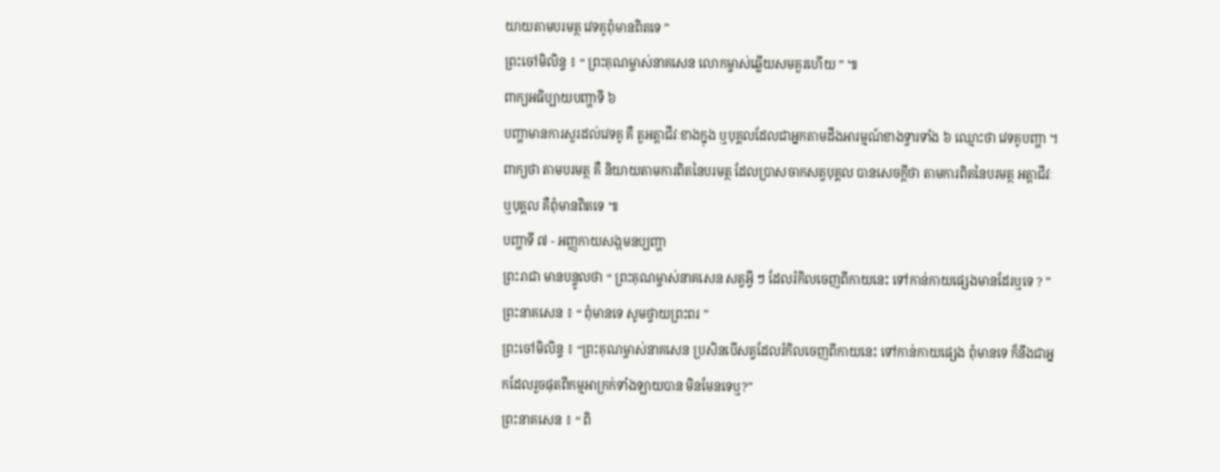យាយតាមបរមត្ថ វេទគូពុំមានពិតទេ ”
ព្រះចៅមិលិន្ទ ៖ “ ព្រះគុណម្ចាស់នាគសេន លោកម្ចាស់ឆ្លើយសមគួរហើយ ” ៕
ពាក្យអធិប្បាយបញ្ហាទី ៦
បញ្ហាមានការសួរដល់វេទគូ គឺ តួអត្តាជីវៈខាងក្នុង ឬបុគ្គលដែលជាអ្នកតាមដឹងអារម្មណ៍ខាងទ្វារទាំង ៦ ឈ្មោះថា វេទគូបញ្ហា ។
ពាក្យថា តាមបរមត្ថ គឺ និយាយតាមការពិតនៃបរមត្ថ ដែលប្រាសចាកសត្វបុគ្គល បានសេចក្តីថា តាមការពិតនៃបរមត្ថ អត្តាជីវៈ ឬបុគ្គល គឺពុំមានពិតទេ ៕
បញ្ហាទី ៧ - អញ្ញកាយសង្កមនប្បញ្ហា
ព្រះរាជា មានបន្ទូលថា “ ព្រះគុណម្ចាស់នាគសេន សត្វអ្វី ៗ ដែលរំកិលចេញពីកាយនេះ ទៅកាន់កាយផ្សេងមានដែរឬទេ ? ”
ព្រះនាគសេន ៖ “ ពុំមានទេ សូមថ្វាយព្រះពរ ”
ព្រះចៅមិលិន្ទ ៖ “ព្រះគុណម្ចាស់នាគសេន ប្រសិនបើសត្វដែលរំកិលចេញពីកាយនេះ ទៅកាន់កាយផ្សេង ពុំមានទេ ក៏នឹងជាអ្នកដែលរួចផុតពីកម្មអាក្រក់ទាំងឡាយបាន មិនមែនទេឬ?”
ព្រះនាគសេន ៖ “ ពិ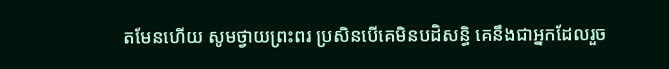តមែនហើយ សូមថ្វាយព្រះពរ ប្រសិនបើគេមិនបដិសន្ធិ គេនឹងជាអ្នកដែលរួច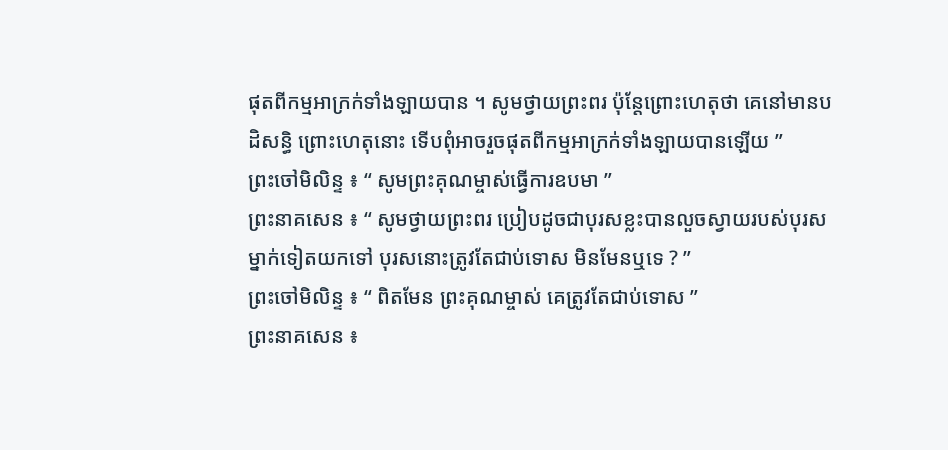ផុតពីកម្មអាក្រក់ទាំងឡាយបាន ។ សូមថ្វាយព្រះពរ ប៉ុន្តែព្រោះហេតុថា គេនៅមានបដិសន្ធិ ព្រោះហេតុនោះ ទើបពុំអាចរួចផុតពីកម្មអាក្រក់ទាំងឡាយបានឡើយ ”
ព្រះចៅមិលិន្ទ ៖ “ សូមព្រះគុណម្ចាស់ធ្វើការឧបមា ”
ព្រះនាគសេន ៖ “ សូមថ្វាយព្រះពរ ប្រៀបដូចជាបុរសខ្លះបានលួចស្វាយរបស់បុរសម្នាក់ទៀតយកទៅ បុរសនោះត្រូវតែជាប់ទោស មិនមែនឬទេ ? ”
ព្រះចៅមិលិន្ទ ៖ “ ពិតមែន ព្រះគុណម្ចាស់ គេត្រូវតែជាប់ទោស ”
ព្រះនាគសេន ៖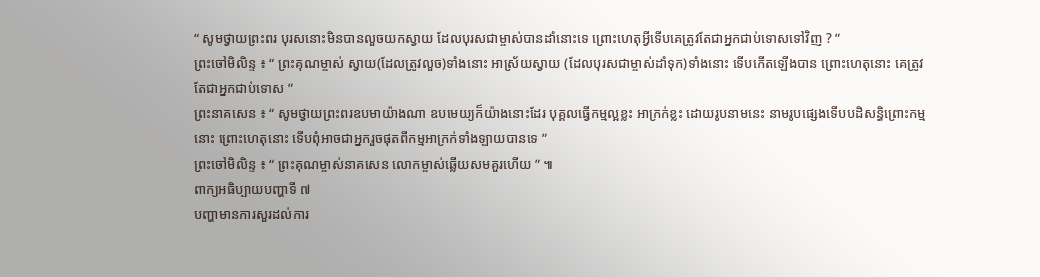“ សូមថ្វាយព្រះពរ បុរសនោះមិនបានលួចយកស្វាយ ដែលបុរសជាម្ចាស់បានដាំនោះទេ ព្រោះហេតុអ្វីទើបគេត្រូវតែជាអ្នកជាប់ទោសទៅវិញ ? ”
ព្រះចៅមិលិន្ទ ៖ “ ព្រះគុណម្ចាស់ ស្វាយ(ដែលត្រូវលួច)ទាំងនោះ អាស្រ័យស្វាយ (ដែលបុរសជាម្ចាស់ដាំទុក)ទាំងនោះ ទើបកើតឡើងបាន ព្រោះហេតុនោះ គេត្រូវតែជាអ្នកជាប់ទោស ”
ព្រះនាគសេន ៖ “ សូមថ្វាយព្រះពរឧបមាយ៉ាងណា ឧបមេយ្យក៏យ៉ាងនោះដែរ បុគ្គលធ្វើកម្មល្អខ្លះ អាក្រក់ខ្លះ ដោយរូបនាមនេះ នាមរូបផ្សេងទើបបដិសន្ធិព្រោះកម្មនោះ ព្រោះហេតុនោះ ទើបពុំអាចជាអ្នករួចផុតពីកម្មអាក្រក់ទាំងឡាយបានទេ ”
ព្រះចៅមិលិន្ទ ៖ “ ព្រះគុណម្ចាស់នាគសេន លោកម្ចាស់ឆ្លើយសមគួរហើយ ” ៕
ពាក្យអធិប្បាយបញ្ហាទី ៧
បញ្ហាមានការសួរដល់ការ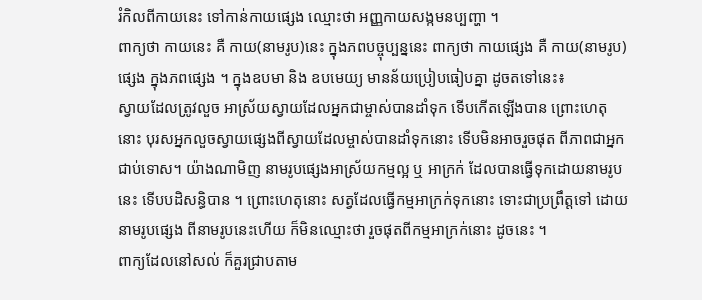រំកិលពីកាយនេះ ទៅកាន់កាយផ្សេង ឈ្មោះថា អញ្ញកាយសង្កមនប្បញ្ហា ។
ពាក្យថា កាយនេះ គឺ កាយ(នាមរូប)នេះ ក្នុងភពបច្ចុប្បន្ននេះ ពាក្យថា កាយផ្សេង គឺ កាយ(នាមរូប)ផ្សេង ក្នុងភពផ្សេង ។ ក្នុងឧបមា និង ឧបមេយ្យ មានន័យប្រៀបធៀបគ្នា ដូចតទៅនេះ៖
ស្វាយដែលត្រូវលួច អាស្រ័យស្វាយដែលអ្នកជាម្ចាស់បានដាំទុក ទើបកើតឡើងបាន ព្រោះហេតុនោះ បុរសអ្នកលួចស្វាយផ្សេងពីស្វាយដែលម្ចាស់បានដាំទុកនោះ ទើបមិនអាចរួចផុត ពីភាពជាអ្នកជាប់ទោស។ យ៉ាងណាមិញ នាមរូបផ្សេងអាស្រ័យកម្មល្អ ឬ អាក្រក់ ដែលបានធ្វើទុកដោយនាមរូបនេះ ទើបបដិសន្ធិបាន ។ ព្រោះហេតុនោះ សត្វដែលធ្វើកម្មអាក្រក់ទុកនោះ ទោះជាប្រព្រឹត្តទៅ ដោយនាមរូបផ្សេង ពីនាមរូបនេះហើយ ក៏មិនឈ្មោះថា រួចផុតពីកម្មអាក្រក់នោះ ដូចនេះ ។
ពាក្យដែលនៅសល់ ក៏គួរជ្រាបតាម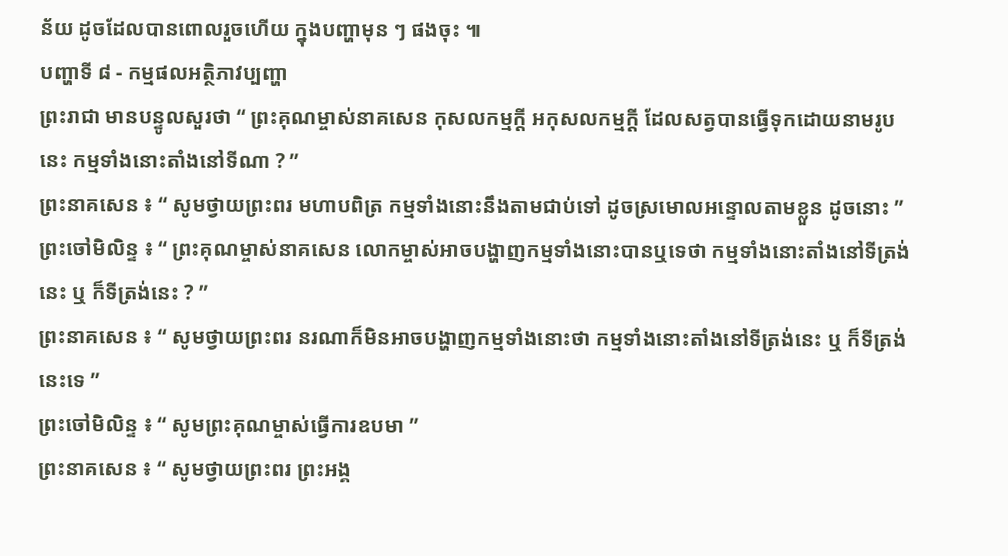ន័យ ដូចដែលបានពោលរួចហើយ ក្នុងបញ្ហាមុន ៗ ផងចុះ ៕
បញ្ហាទី ៨ - កម្មផលអត្ថិភាវប្បញ្ហា
ព្រះរាជា មានបន្ទូលសួរថា “ ព្រះគុណម្ចាស់នាគសេន កុសលកម្មក្តី អកុសលកម្មក្តី ដែលសត្វបានធ្វើទុកដោយនាមរូបនេះ កម្មទាំងនោះតាំងនៅទីណា ? ”
ព្រះនាគសេន ៖ “ សូមថ្វាយព្រះពរ មហាបពិត្រ កម្មទាំងនោះនឹងតាមជាប់ទៅ ដូចស្រមោលអន្ទោលតាមខ្លួន ដូចនោះ ”
ព្រះចៅមិលិន្ទ ៖ “ ព្រះគុណម្ចាស់នាគសេន លោកម្ចាស់អាចបង្ហាញកម្មទាំងនោះបានឬទេថា កម្មទាំងនោះតាំងនៅទីត្រង់នេះ ឬ ក៏ទីត្រង់នេះ ? ”
ព្រះនាគសេន ៖ “ សូមថ្វាយព្រះពរ នរណាក៏មិនអាចបង្ហាញកម្មទាំងនោះថា កម្មទាំងនោះតាំងនៅទីត្រង់នេះ ឬ ក៏ទីត្រង់នេះទេ ”
ព្រះចៅមិលិន្ទ ៖ “ សូមព្រះគុណម្ចាស់ធ្វើការឧបមា ”
ព្រះនាគសេន ៖ “ សូមថ្វាយព្រះពរ ព្រះអង្គ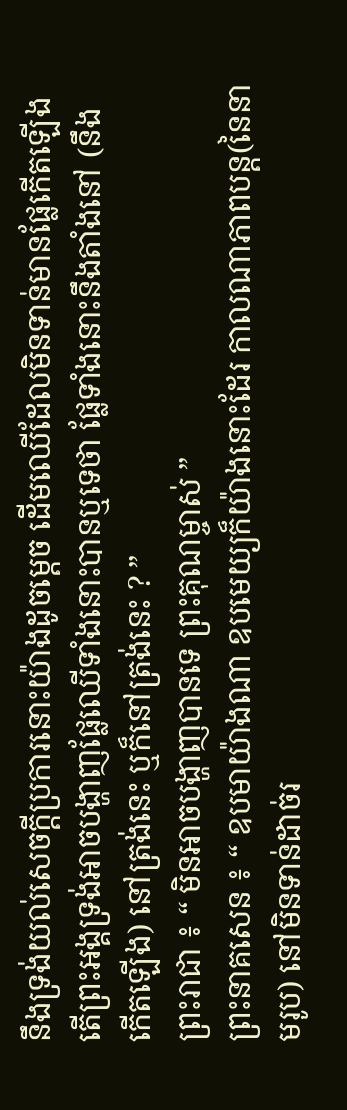នឹងទ្រង់យល់សេចក្តីប្រការនោះយ៉ាងដូចម្តេច ដើមឈើដែលមិនទាន់មានផ្លែកើតឡើង តើព្រះអង្គទ្រង់អាចបង្ហាញផ្លែឈើទាំងនោះបានឬទេថា ផ្លែទាំងនោះនឹងតាំងនៅ (នឹងកើតឡើង) នៅត្រង់នេះ ឬក៏នៅត្រង់នេះ ? ”
ព្រះរាជា ៖ “ មិនអាចបង្ហាញបានទេ ព្រះគុណម្ចាស់ ”
ព្រះនាគសេន ៖ “ ឧបមាយ៉ាងណា ឧបមេយ្យក៏យ៉ាងនោះដែរ កាលណាភាពបន្ត(នៃនាមរូប) នៅមិនទាន់ដាច់រ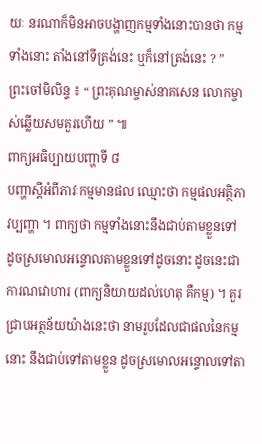យៈ នរណាក៏មិនអាចបង្ហាញកម្មទាំងនោះបានថា កម្មទាំងនោះ តាំងនៅទីត្រង់នេះ ឬក៏នៅត្រង់នេះ ? ”
ព្រះចៅមិលិន្ទ ៖ “ ព្រះគុណម្ចាស់នាគសេន លោកម្ចាស់ឆ្លើយសមគួរហើយ ” ៕
ពាក្យអធិប្បាយបញ្ហាទី ៨
បញ្ហាស្តីអំពីភាវៈកម្មមានផល ឈ្មោះថា កម្មផលអត្ថិភាវប្បញ្ហា ។ ពាក្យថា កម្មទាំងនោះនឹងជាប់តាមខ្លួនទៅ ដូចស្រមោលអន្ទោលតាមខ្លួនទៅដូចនោះ ដូចនេះជាការណវោហារ (ពាក្យនិយាយដល់ហេតុ គឺកម្ម) ។ គួរជ្រាបអត្ថន័យយ៉ាងនេះថា នាមរូបដែលជាផលនៃកម្មនោះ នឹងជាប់ទៅតាមខ្លួន ដូចស្រមោលអន្ទោលទៅតា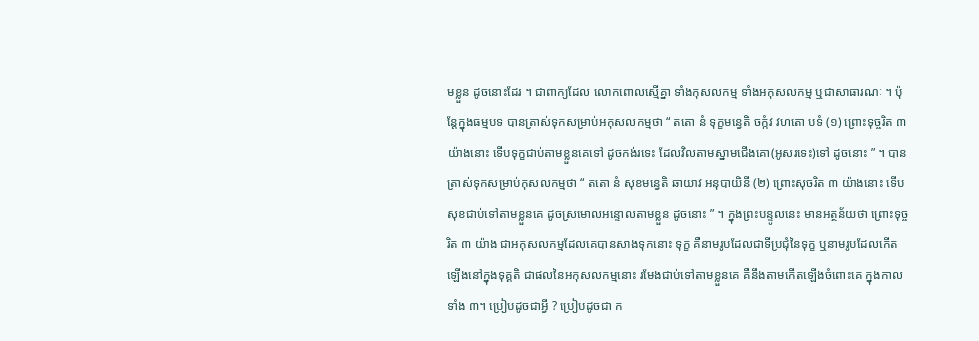មខ្លួន ដូចនោះដែរ ។ ជាពាក្យដែល លោកពោលស្មើគ្នា ទាំងកុសលកម្ម ទាំងអកុសលកម្ម ឬជាសាធារណៈ ។ ប៉ុន្តែក្នុងធម្មបទ បានត្រាស់ទុកសម្រាប់អកុសលកម្មថា “ តតោ នំ ទុក្ខមន្វេតិ ចក្កំវ វហតោ បទំ (១) ព្រោះទុច្ចរិត ៣ យ៉ាងនោះ ទើបទុក្ខជាប់តាមខ្លួនគេទៅ ដូចកង់រទេះ ដែលវិលតាមស្នាមជើងគោ(អូសរទេះ)ទៅ ដូចនោះ ” ។ បានត្រាស់ទុកសម្រាប់កុសលកម្មថា “ តតោ នំ សុខមន្វេតិ ឆាយាវ អនុបាយិនី (២) ព្រោះសុចរិត ៣ យ៉ាងនោះ ទើបសុខជាប់ទៅតាមខ្លួនគេ ដូចស្រមោលអន្ទោលតាមខ្លួន ដូចនោះ ” ។ ក្នុងព្រះបន្ទូលនេះ មានអត្ថន័យថា ព្រោះទុច្ចរិត ៣ យ៉ាង ជាអកុសលកម្មដែលគេបានសាងទុកនោះ ទុក្ខ គឺនាមរូបដែលជាទីប្រជុំនៃទុក្ខ ឬនាមរូបដែលកើតឡើងនៅក្នុងទុគ្គតិ ជាផលនៃអកុសលកម្មនោះ រមែងជាប់ទៅតាមខ្លួនគេ គឺនឹងតាមកើតឡើងចំពោះគេ ក្នុងកាលទាំង ៣។ ប្រៀបដូចជាអ្វី ? ប្រៀបដូចជា ក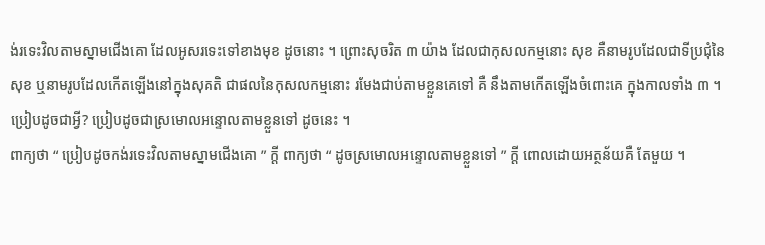ង់រទេះវិលតាមស្នាមជើងគោ ដែលអូសរទេះទៅខាងមុខ ដូចនោះ ។ ព្រោះសុចរិត ៣ យ៉ាង ដែលជាកុសលកម្មនោះ សុខ គឺនាមរូបដែលជាទីប្រជុំនៃសុខ ឬនាមរូបដែលកើតឡើងនៅក្នុងសុគតិ ជាផលនៃកុសលកម្មនោះ រមែងជាប់តាមខ្លួនគេទៅ គឺ នឹងតាមកើតឡើងចំពោះគេ ក្នុងកាលទាំង ៣ ។ ប្រៀបដូចជាអ្វី? ប្រៀបដូចជាស្រមោលអន្ទោលតាមខ្លួនទៅ ដូចនេះ ។
ពាក្យថា “ ប្រៀបដូចកង់រទេះវិលតាមស្នាមជើងគោ ” ក្តី ពាក្យថា “ ដូចស្រមោលអន្ទោលតាមខ្លួនទៅ ” ក្តី ពោលដោយអត្ថន័យគឺ តែមួយ ។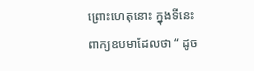ព្រោះហេតុនោះ ក្នុងទីនេះ ពាក្យឧបមាដែលថា “ ដូច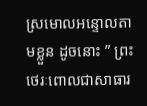ស្រមោលអន្ទោលតាមខ្លួន ដូចនោះ ” ព្រះថេរៈពោលជាសាធារ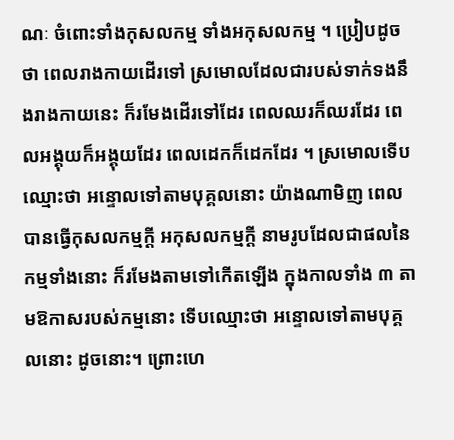ណៈ ចំពោះទាំងកុសលកម្ម ទាំងអកុសលកម្ម ។ ប្រៀបដូចថា ពេលរាងកាយដើរទៅ ស្រមោលដែលជារបស់ទាក់ទងនឹងរាងកាយនេះ ក៏រមែងដើរទៅដែរ ពេលឈរក៏ឈរដែរ ពេលអង្គុយក៏អង្គុយដែរ ពេលដេកក៏ដេកដែរ ។ ស្រមោលទើបឈ្មោះថា អន្ទោលទៅតាមបុគ្គលនោះ យ៉ាងណាមិញ ពេលបានធ្វើកុសលកម្មក្តី អកុសលកម្មក្តី នាមរូបដែលជាផលនៃកម្មទាំងនោះ ក៏រមែងតាមទៅកើតឡើង ក្នុងកាលទាំង ៣ តាមឱកាសរបស់កម្មនោះ ទើបឈ្មោះថា អន្ទោលទៅតាមបុគ្គលនោះ ដូចនោះ។ ព្រោះហេ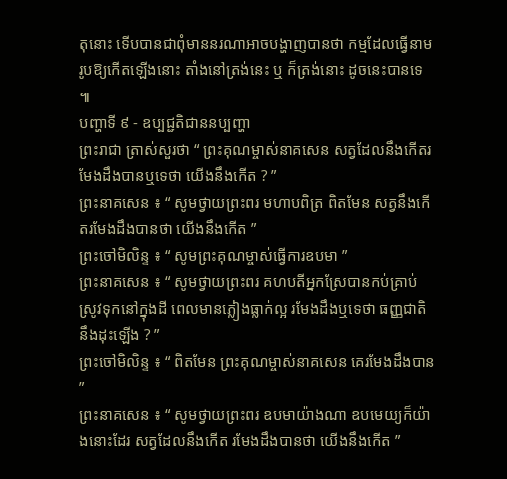តុនោះ ទើបបានជាពុំមាននរណាអាចបង្ហាញបានថា កម្មដែលធ្វើនាមរូបឱ្យកើតឡើងនោះ តាំងនៅត្រង់នេះ ឬ ក៏ត្រង់នោះ ដូចនេះបានទេ ៕
បញ្ហាទី ៩ - ឧប្បជ្ជតិជាននប្បញ្ហា
ព្រះរាជា ត្រាស់សួរថា “ ព្រះគុណម្ចាស់នាគសេន សត្វដែលនឹងកើតរមែងដឹងបានឬទេថា យើងនឹងកើត ? ”
ព្រះនាគសេន ៖ “ សូមថ្វាយព្រះពរ មហាបពិត្រ ពិតមែន សត្វនឹងកើតរមែងដឹងបានថា យើងនឹងកើត ”
ព្រះចៅមិលិន្ទ ៖ “ សូមព្រះគុណម្ចាស់ធ្វើការឧបមា ”
ព្រះនាគសេន ៖ “ សូមថ្វាយព្រះពរ គហបតីអ្នកស្រែបានកប់គ្រាប់ស្រូវទុកនៅក្នុងដី ពេលមានភ្លៀងធ្លាក់ល្អ រមែងដឹងឬទេថា ធញ្ញជាតិនឹងដុះឡើង ? ”
ព្រះចៅមិលិន្ទ ៖ “ ពិតមែន ព្រះគុណម្ចាស់នាគសេន គេរមែងដឹងបាន ”
ព្រះនាគសេន ៖ “ សូមថ្វាយព្រះពរ ឧបមាយ៉ាងណា ឧបមេយ្យក៏យ៉ាងនោះដែរ សត្វដែលនឹងកើត រមែងដឹងបានថា យើងនឹងកើត ”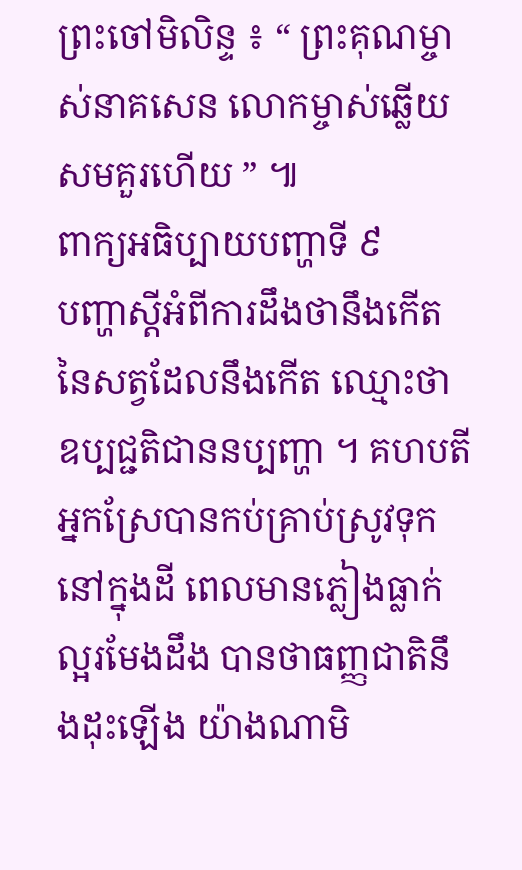ព្រះចៅមិលិន្ទ ៖ “ ព្រះគុណម្ចាស់នាគសេន លោកម្ចាស់ឆ្លើយសមគួរហើយ ” ៕
ពាក្យអធិប្បាយបញ្ហាទី ៩
បញ្ហាស្តីអំពីការដឹងថានឹងកើត នៃសត្វដែលនឹងកើត ឈ្មោះថា ឧប្បជ្ជតិជាននប្បញ្ហា ។ គហបតី អ្នកស្រែបានកប់គ្រាប់ស្រូវទុកនៅក្នុងដី ពេលមានភ្លៀងធ្លាក់ល្អរមែងដឹង បានថាធញ្ញជាតិនឹងដុះឡើង យ៉ាងណាមិ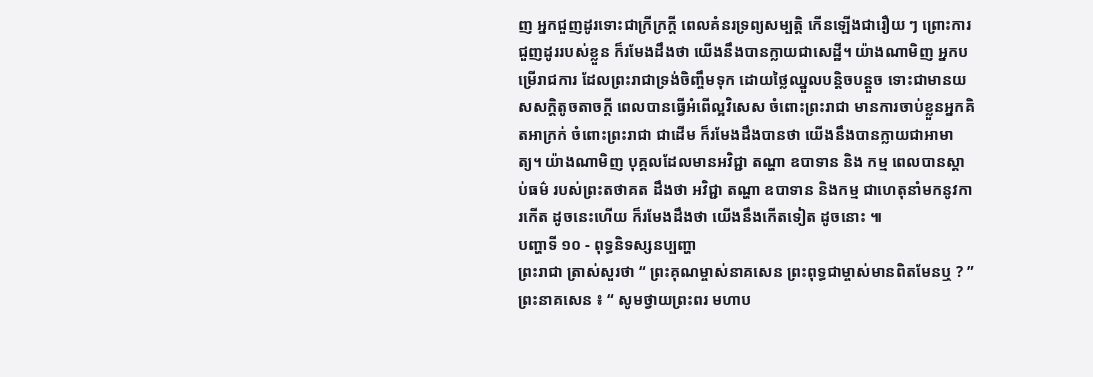ញ អ្នកជួញដូរទោះជាក្រីក្រក្តី ពេលគំនរទ្រព្យសម្បត្តិ កើនឡើងជារឿយ ៗ ព្រោះការជួញដូររបស់ខ្លួន ក៏រមែងដឹងថា យើងនឹងបានក្លាយជាសេដ្ឋី។ យ៉ាងណាមិញ អ្នកបម្រើរាជការ ដែលព្រះរាជាទ្រង់ចិញ្ចឹមទុក ដោយថ្លៃឈ្នួលបន្តិចបន្តួច ទោះជាមានយសសក្តិតូចតាចក្តី ពេលបានធ្វើអំពើល្អវិសេស ចំពោះព្រះរាជា មានការចាប់ខ្លួនអ្នកគិតអាក្រក់ ចំពោះព្រះរាជា ជាដើម ក៏រមែងដឹងបានថា យើងនឹងបានក្លាយជាអាមាត្យ។ យ៉ាងណាមិញ បុគ្គលដែលមានអវិជ្ជា តណ្ហា ឧបាទាន និង កម្ម ពេលបានស្តាប់ធម៌ របស់ព្រះតថាគត ដឹងថា អវិជ្ជា តណ្ហា ឧបាទាន និងកម្ម ជាហេតុនាំមកនូវការកើត ដូចនេះហើយ ក៏រមែងដឹងថា យើងនឹងកើតទៀត ដូចនោះ ៕
បញ្ហាទី ១០ - ពុទ្ធនិទស្សនប្បញ្ហា
ព្រះរាជា ត្រាស់សួរថា “ ព្រះគុណម្ចាស់នាគសេន ព្រះពុទ្ធជាម្ចាស់មានពិតមែនឬ ? ”
ព្រះនាគសេន ៖ “ សូមថ្វាយព្រះពរ មហាប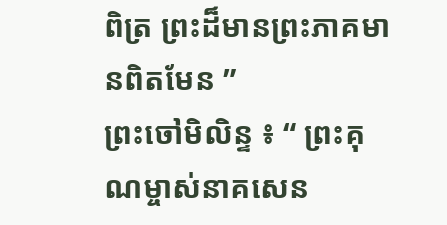ពិត្រ ព្រះដ៏មានព្រះភាគមានពិតមែន ”
ព្រះចៅមិលិន្ទ ៖ “ ព្រះគុណម្ចាស់នាគសេន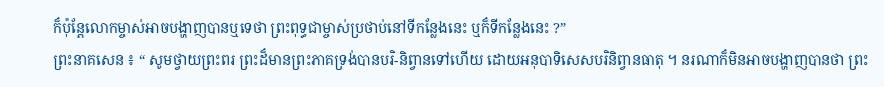ក៏ប៉ុន្តែលោកម្ចាស់អាចបង្ហាញបានឬទេថា ព្រះពុទ្ធជាម្ចាស់ប្រថាប់នៅទីកន្លែងនេះ ឬក៏ទីកន្លែងនេះ ?”
ព្រះនាគសេន ៖ “ សូមថ្វាយព្រះពរ ព្រះដ៏មានព្រះភាគទ្រង់បានបរិ-និព្វានទៅហើយ ដោយអនុបាទិសេសបរិនិព្វានធាតុ ។ នរណាក៏មិនអាចបង្ហាញបានថា ព្រះ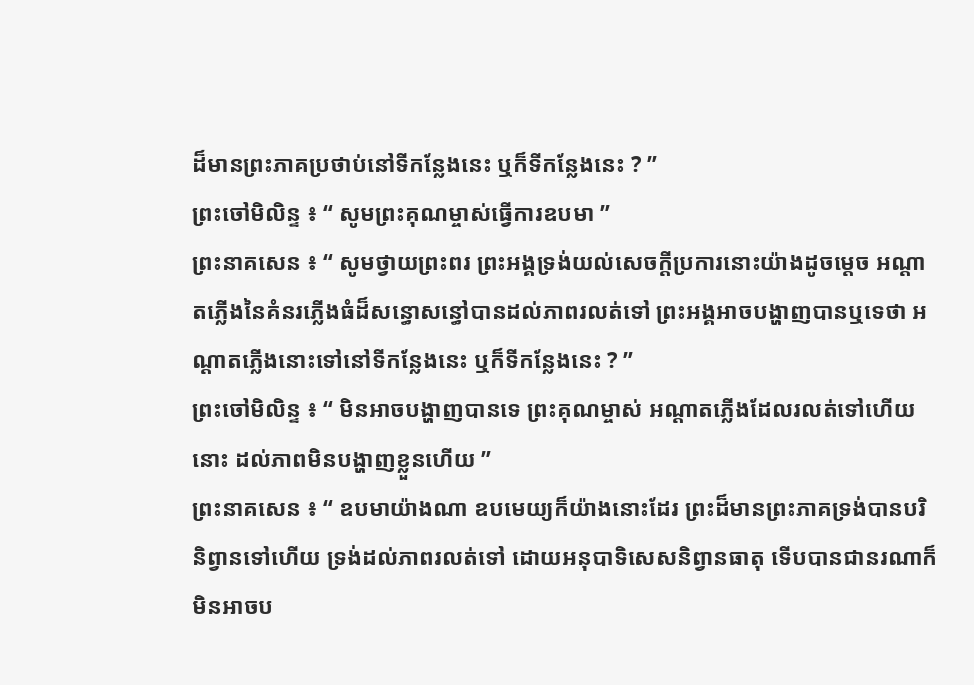ដ៏មានព្រះភាគប្រថាប់នៅទីកន្លែងនេះ ឬក៏ទីកន្លែងនេះ ? ”
ព្រះចៅមិលិន្ទ ៖ “ សូមព្រះគុណម្ចាស់ធ្វើការឧបមា ”
ព្រះនាគសេន ៖ “ សូមថ្វាយព្រះពរ ព្រះអង្គទ្រង់យល់សេចក្តីប្រការនោះយ៉ាងដូចម្តេច អណ្តាតភ្លើងនៃគំនរភ្លើងធំដ៏សន្ធោសន្ធៅបានដល់ភាពរលត់ទៅ ព្រះអង្គអាចបង្ហាញបានឬទេថា អណ្តាតភ្លើងនោះទៅនៅទីកន្លែងនេះ ឬក៏ទីកន្លែងនេះ ? ”
ព្រះចៅមិលិន្ទ ៖ “ មិនអាចបង្ហាញបានទេ ព្រះគុណម្ចាស់ អណ្តាតភ្លើងដែលរលត់ទៅហើយនោះ ដល់ភាពមិនបង្ហាញខ្លួនហើយ ”
ព្រះនាគសេន ៖ “ ឧបមាយ៉ាងណា ឧបមេយ្យក៏យ៉ាងនោះដែរ ព្រះដ៏មានព្រះភាគទ្រង់បានបរិនិព្វានទៅហើយ ទ្រង់ដល់ភាពរលត់ទៅ ដោយអនុបាទិសេសនិព្វានធាតុ ទើបបានជានរណាក៏មិនអាចប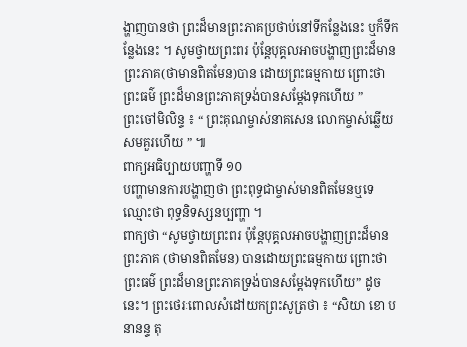ង្ហាញបានថា ព្រះដ៏មានព្រះភាគប្រថាប់នៅទីកន្លែងនេះ ឬក៏ទីកន្លែងនេះ ។ សូមថ្វាយព្រះពរ ប៉ុន្តែបុគ្គលអាចបង្ហាញព្រះដ៏មានព្រះភាគ(ថាមានពិតមែន)បាន ដោយព្រះធម្មកាយ ព្រោះថាព្រះធម៌ ព្រះដ៏មានព្រះភាគទ្រង់បានសម្តែងទុកហើយ ”
ព្រះចៅមិលិន្ទ ៖ “ ព្រះគុណម្ចាស់នាគសេន លោកម្ចាស់ឆ្លើយសមគួរហើយ ” ៕
ពាក្យអធិប្បាយបញ្ហាទី ១០
បញ្ហាមានការបង្ហាញថា ព្រះពុទ្ធជាម្ចាស់មានពិតមែនឬទេ ឈ្មោះថា ពុទ្ធនិទស្សនប្បញ្ហា ។
ពាក្យថា “សូមថ្វាយព្រះពរ ប៉ុន្តែបុគ្គលអាចបង្ហាញព្រះដ៏មានព្រះភាគ (ថាមានពិតមែន) បានដោយព្រះធម្មកាយ ព្រោះថាព្រះធម៌ ព្រះដ៏មានព្រះភាគទ្រង់បានសម្តែងទុកហើយ” ដូចនេះ។ ព្រះថេរៈពោលសំដៅយកព្រះសូត្រថា ៖ “សិយា ខោ បនានន្ទ តុ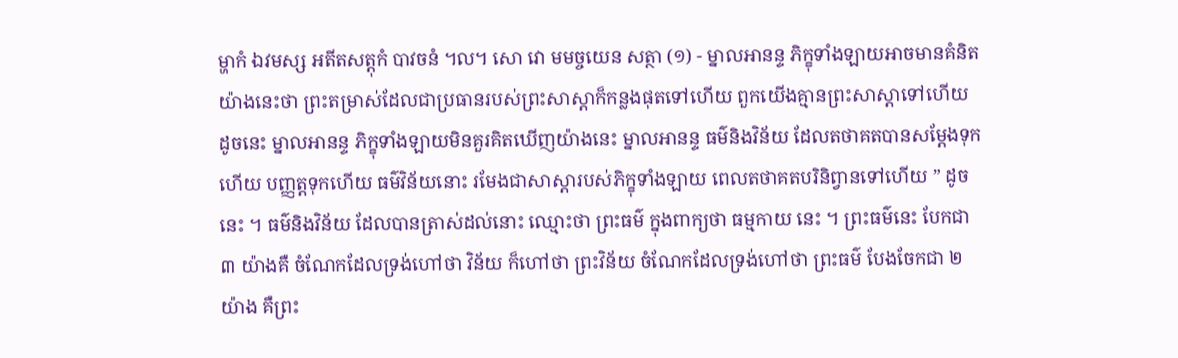ម្ហាកំ ឯវមស្ស អតីតសត្តុកំ បាវចនំ ៘ សោ វោ មមច្ចយេន សត្ថា (១) - ម្នាលអានន្ទ ភិក្ខុទាំងឡាយអាចមានគំនិតយ៉ាងនេះថា ព្រះតម្រាស់ដែលជាប្រធានរបស់ព្រះសាស្តាក៏កន្លងផុតទៅហើយ ពួកយើងគ្មានព្រះសាស្តាទៅហើយ ដូចនេះ ម្នាលអានន្ទ ភិក្ខុទាំងឡាយមិនគួរគិតឃើញយ៉ាងនេះ ម្នាលអានន្ទ ធម៌និងវិន័យ ដែលតថាគតបានសម្តែងទុកហើយ បញ្ញត្តទុកហើយ ធម៌វិន័យនោះ រមែងជាសាស្តារបស់ភិក្ខុទាំងឡាយ ពេលតថាគតបរិនិព្វានទៅហើយ ” ដូចនេះ ។ ធម៌និងវិន័យ ដែលបានត្រាស់ដល់នោះ ឈ្មោះថា ព្រះធម៌ ក្នុងពាក្យថា ធម្មកាយ នេះ ។ ព្រះធម៌នេះ បែកជា ៣ យ៉ាងគឺ ចំណែកដែលទ្រង់ហៅថា វិន័យ ក៏ហៅថា ព្រះវិន័យ ចំណែកដែលទ្រង់ហៅថា ព្រះធម៌ បែងចែកជា ២ យ៉ាង គឺព្រះ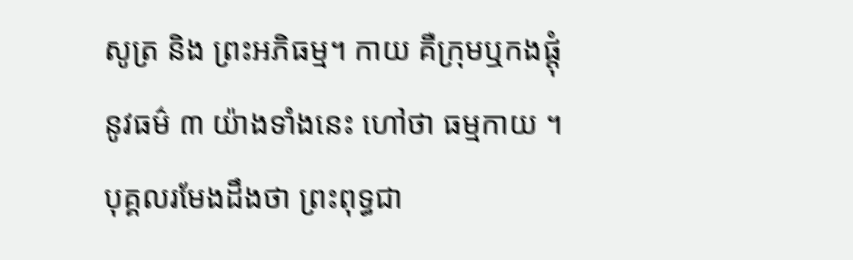សូត្រ និង ព្រះអភិធម្ម។ កាយ គឺក្រុមឬកងផ្តុំ នូវធម៌ ៣ យ៉ាងទាំងនេះ ហៅថា ធម្មកាយ ។ បុគ្គលរមែងដឹងថា ព្រះពុទ្ធជា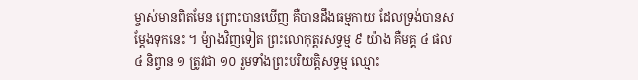ម្ចាស់មានពិតមែន ព្រោះបានឃើញ គឺបានដឹងធម្មកាយ ដែលទ្រង់បានសម្តែងទុកនេះ ។ ម៉្យាងវិញទៀត ព្រះលោកុត្តរសទ្ធម្ម ៩ យ៉ាង គឺមគ្គ ៤ ផល ៤ និព្វាន ១ ត្រូវជា ១០ រួមទាំងព្រះបរិយត្តិសទ្ធម្ម ឈ្មោះ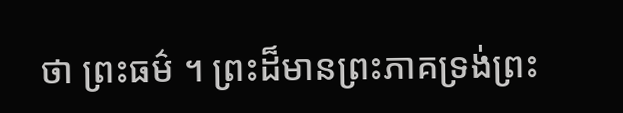ថា ព្រះធម៌ ។ ព្រះដ៏មានព្រះភាគទ្រង់ព្រះ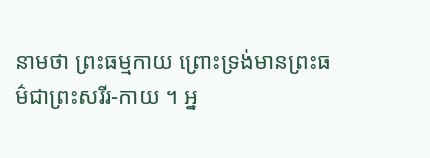នាមថា ព្រះធម្មកាយ ព្រោះទ្រង់មានព្រះធម៌ជាព្រះសរីរ-កាយ ។ អ្ន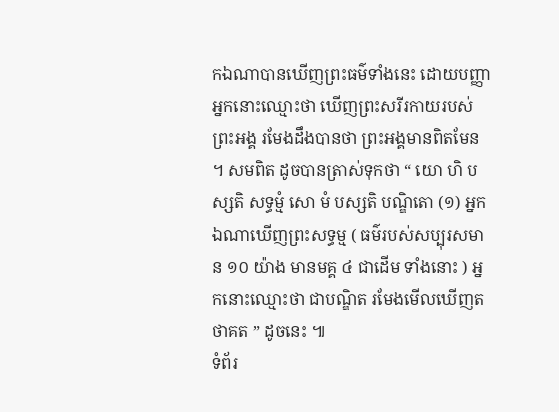កឯណាបានឃើញព្រះធម៌ទាំងនេះ ដោយបញ្ញា អ្នកនោះឈ្មោះថា ឃើញព្រះសរីរកាយរបស់ព្រះអង្គ រមែងដឹងបានថា ព្រះអង្គមានពិតមែន ។ សមពិត ដូចបានត្រាស់ទុកថា “ យោ ហិ បស្សតិ សទ្ធម្មំ សោ មំ បស្សតិ បណ្ឌិតោ (១) អ្នកឯណាឃើញព្រះសទ្ធម្ម ( ធម៌របស់សប្បុរសមាន ១០ យ៉ាង មានមគ្គ ៤ ជាដើម ទាំងនោះ ) អ្នកនោះឈ្មោះថា ជាបណ្ឌិត រមែងមើលឃើញតថាគត ” ដូចនេះ ៕
ទំព័រ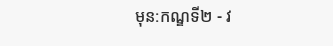មុន:កណ្ឌទី២ - វ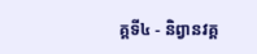គ្គទី៤ - និព្វានវគ្គ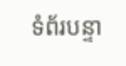ទំព័របន្ទា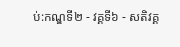ប់:កណ្ឌទី២ - វគ្គទី៦ - សតិវគ្គ